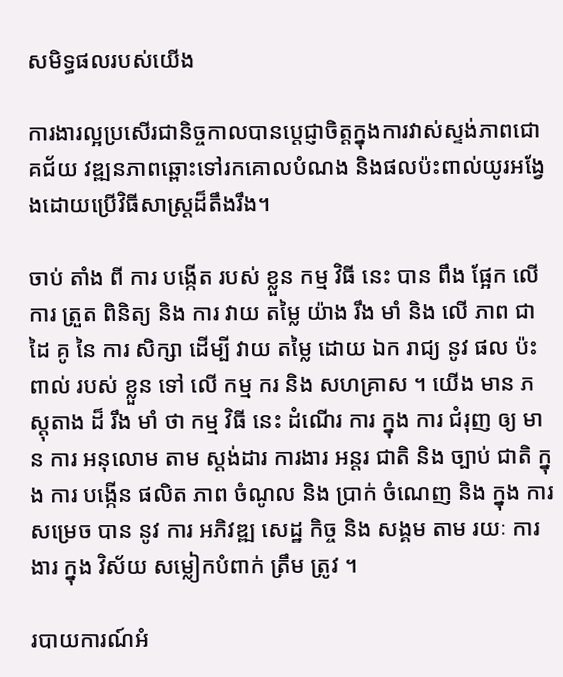សមិទ្ធផលរបស់យើង

ការងារល្អប្រសើរជានិច្ចកាលបានប្តេជ្ញាចិត្តក្នុងការវាស់ស្ទង់ភាពជោគជ័យ វឌ្ឍនភាពឆ្ពោះទៅរកគោលបំណង និងផលប៉ះពាល់យូរអង្វែងដោយប្រើវិធីសាស្រ្តដ៏តឹងរឹង។

ចាប់ តាំង ពី ការ បង្កើត របស់ ខ្លួន កម្ម វិធី នេះ បាន ពឹង ផ្អែក លើ ការ ត្រួត ពិនិត្យ និង ការ វាយ តម្លៃ យ៉ាង រឹង មាំ និង លើ ភាព ជា ដៃ គូ នៃ ការ សិក្សា ដើម្បី វាយ តម្លៃ ដោយ ឯក រាជ្យ នូវ ផល ប៉ះ ពាល់ របស់ ខ្លួន ទៅ លើ កម្ម ករ និង សហគ្រាស ។ យើង មាន ភស្តុតាង ដ៏ រឹង មាំ ថា កម្ម វិធី នេះ ដំណើរ ការ ក្នុង ការ ជំរុញ ឲ្យ មាន ការ អនុលោម តាម ស្តង់ដារ ការងារ អន្តរ ជាតិ និង ច្បាប់ ជាតិ ក្នុង ការ បង្កើន ផលិត ភាព ចំណូល និង ប្រាក់ ចំណេញ និង ក្នុង ការ សម្រេច បាន នូវ ការ អភិវឌ្ឍ សេដ្ឋ កិច្ច និង សង្គម តាម រយៈ ការងារ ក្នុង វិស័យ សម្លៀកបំពាក់ ត្រឹម ត្រូវ ។

របាយការណ៍អំ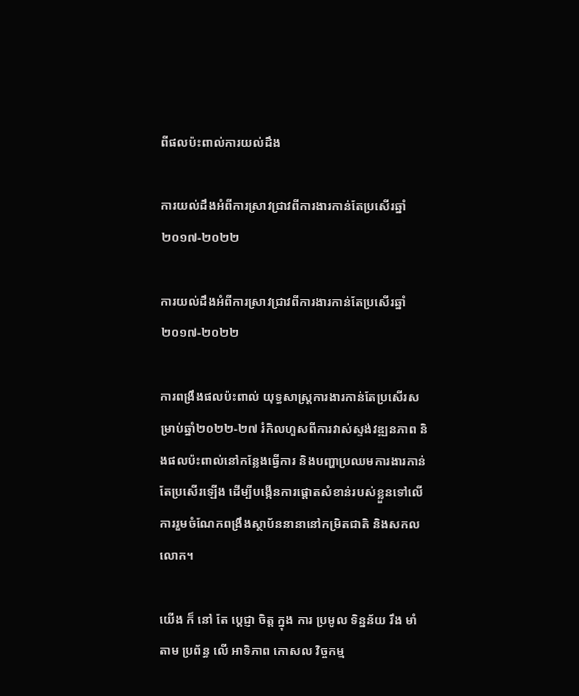ពីផលប៉ះពាល់ការយល់ដឹង

ការយល់ដឹងអំពីការស្រាវជ្រាវពីការងារកាន់តែប្រសើរឆ្នាំ២០១៧-២០២២

ការយល់ដឹងអំពីការស្រាវជ្រាវពីការងារកាន់តែប្រសើរឆ្នាំ២០១៧-២០២២

ការពង្រឹងផលប៉ះពាល់ យុទ្ធសាស្រ្តការងារកាន់តែប្រសើរសម្រាប់ឆ្នាំ២០២២-២៧ រំកិលហួសពីការវាស់ស្ទង់វឌ្ឍនភាព និងផលប៉ះពាល់នៅកន្លែងធ្វើការ និងបញ្ហាប្រឈមការងារកាន់តែប្រសើរឡើង ដើម្បីបង្កើនការផ្តោតសំខាន់របស់ខ្លួនទៅលើការរួមចំណែកពង្រឹងស្ថាប័ននានានៅកម្រិតជាតិ និងសកលលោក។

យើង ក៏ នៅ តែ ប្តេជ្ញា ចិត្ត ក្នុង ការ ប្រមូល ទិន្នន័យ រឹង មាំ តាម ប្រព័ន្ធ លើ អាទិភាព កោសល វិច្ចកម្ម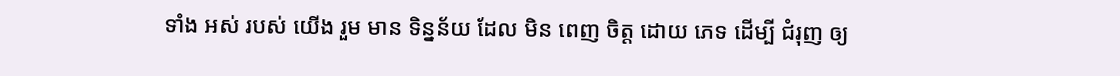ទាំង អស់ របស់ យើង រួម មាន ទិន្នន័យ ដែល មិន ពេញ ចិត្ត ដោយ ភេទ ដើម្បី ជំរុញ ឲ្យ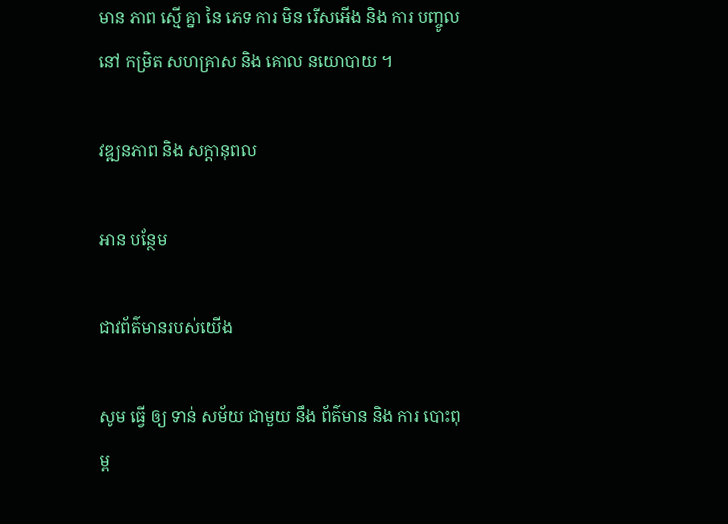មាន ភាព ស្មើ គ្នា នៃ ភេទ ការ មិន រើសអើង និង ការ បញ្ចូល នៅ កម្រិត សហគ្រាស និង គោល នយោបាយ ។

វឌ្ឍនភាព និង សក្តានុពល

អាន បន្ថែម

ជាវព័ត៌មានរបស់យើង

សូម ធ្វើ ឲ្យ ទាន់ សម័យ ជាមួយ នឹង ព័ត៌មាន និង ការ បោះពុម្ព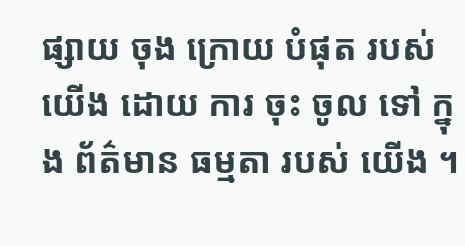ផ្សាយ ចុង ក្រោយ បំផុត របស់ យើង ដោយ ការ ចុះ ចូល ទៅ ក្នុង ព័ត៌មាន ធម្មតា របស់ យើង ។